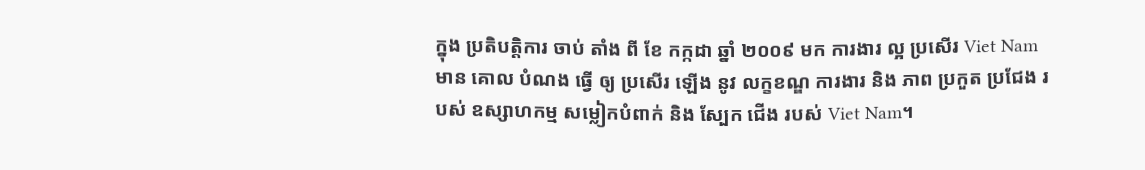ក្នុង ប្រតិបត្តិការ ចាប់ តាំង ពី ខែ កក្កដា ឆ្នាំ ២០០៩ មក ការងារ ល្អ ប្រសើរ Viet Nam មាន គោល បំណង ធ្វើ ឲ្យ ប្រសើរ ឡើង នូវ លក្ខខណ្ឌ ការងារ និង ភាព ប្រកួត ប្រជែង របស់ ឧស្សាហកម្ម សម្លៀកបំពាក់ និង ស្បែក ជើង របស់ Viet Nam។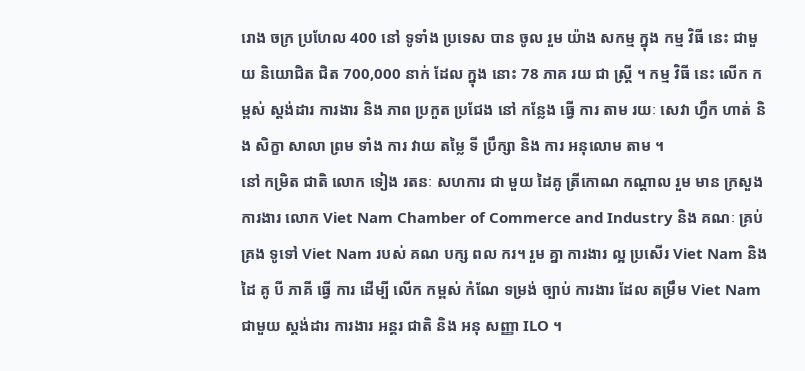រោង ចក្រ ប្រហែល 400 នៅ ទូទាំង ប្រទេស បាន ចូល រួម យ៉ាង សកម្ម ក្នុង កម្ម វិធី នេះ ជាមួយ និយោជិត ជិត 700,000 នាក់ ដែល ក្នុង នោះ 78 ភាគ រយ ជា ស្ត្រី ។ កម្ម វិធី នេះ លើក កម្ពស់ ស្តង់ដារ ការងារ និង ភាព ប្រកួត ប្រជែង នៅ កន្លែង ធ្វើ ការ តាម រយៈ សេវា ហ្វឹក ហាត់ និង សិក្ខា សាលា ព្រម ទាំង ការ វាយ តម្លៃ ទី ប្រឹក្សា និង ការ អនុលោម តាម ។
នៅ កម្រិត ជាតិ លោក ទៀង រតនៈ សហការ ជា មួយ ដៃគូ ត្រីកោណ កណ្តាល រួម មាន ក្រសួង ការងារ លោក Viet Nam Chamber of Commerce and Industry និង គណៈ គ្រប់គ្រង ទូទៅ Viet Nam របស់ គណ បក្ស ពល ករ។ រួម គ្នា ការងារ ល្អ ប្រសើរ Viet Nam និង ដៃ គូ បី ភាគី ធ្វើ ការ ដើម្បី លើក កម្ពស់ កំណែ ទម្រង់ ច្បាប់ ការងារ ដែល តម្រឹម Viet Nam ជាមួយ ស្តង់ដារ ការងារ អន្តរ ជាតិ និង អនុ សញ្ញា ILO ។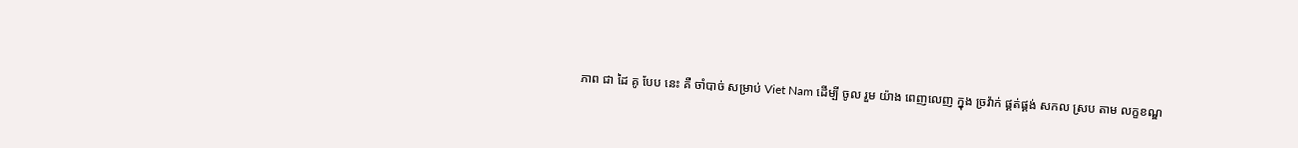ភាព ជា ដៃ គូ បែប នេះ គឺ ចាំបាច់ សម្រាប់ Viet Nam ដើម្បី ចូល រួម យ៉ាង ពេញលេញ ក្នុង ច្រវ៉ាក់ ផ្គត់ផ្គង់ សកល ស្រប តាម លក្ខខណ្ឌ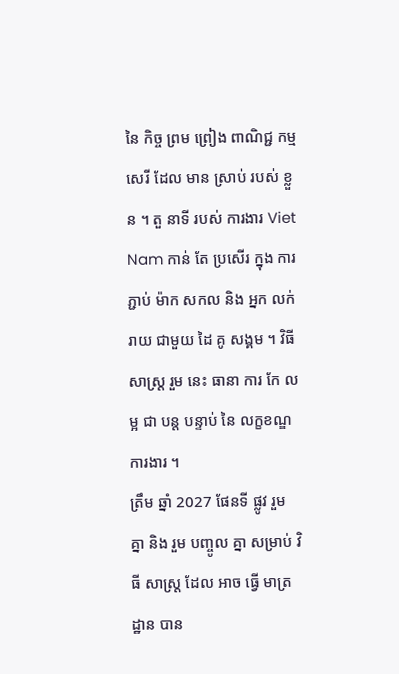នៃ កិច្ច ព្រម ព្រៀង ពាណិជ្ជ កម្ម សេរី ដែល មាន ស្រាប់ របស់ ខ្លួន ។ តួ នាទី របស់ ការងារ Viet Nam កាន់ តែ ប្រសើរ ក្នុង ការ ភ្ជាប់ ម៉ាក សកល និង អ្នក លក់ រាយ ជាមួយ ដៃ គូ សង្គម ។ វិធី សាស្ត្រ រួម នេះ ធានា ការ កែ លម្អ ជា បន្ត បន្ទាប់ នៃ លក្ខខណ្ឌ ការងារ ។
ត្រឹម ឆ្នាំ 2027 ផែនទី ផ្លូវ រួម គ្នា និង រួម បញ្ចូល គ្នា សម្រាប់ វិធី សាស្ត្រ ដែល អាច ធ្វើ មាត្រដ្ឋាន បាន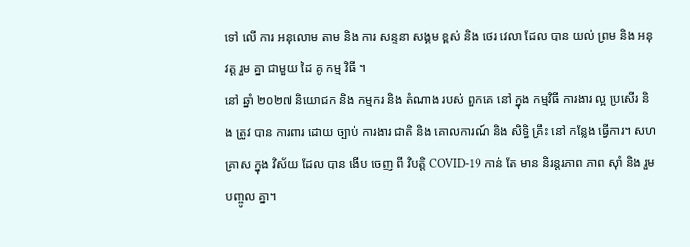ទៅ លើ ការ អនុលោម តាម និង ការ សន្ទនា សង្គម ខ្ពស់ និង ថេរ វេលា ដែល បាន យល់ ព្រម និង អនុវត្ត រួម គ្នា ជាមួយ ដៃ គូ កម្ម វិធី ។
នៅ ឆ្នាំ ២០២៧ និយោជក និង កម្មករ និង តំណាង របស់ ពួកគេ នៅ ក្នុង កម្មវិធី ការងារ ល្អ ប្រសើរ និង ត្រូវ បាន ការពារ ដោយ ច្បាប់ ការងារ ជាតិ និង គោលការណ៍ និង សិទ្ធិ គ្រឹះ នៅ កន្លែង ធ្វើការ។ សហគ្រាស ក្នុង វិស័យ ដែល បាន ងើប ចេញ ពី វិបត្តិ COVID-19 កាន់ តែ មាន និរន្តរភាព ភាព ស៊ាំ និង រួម បញ្ចូល គ្នា។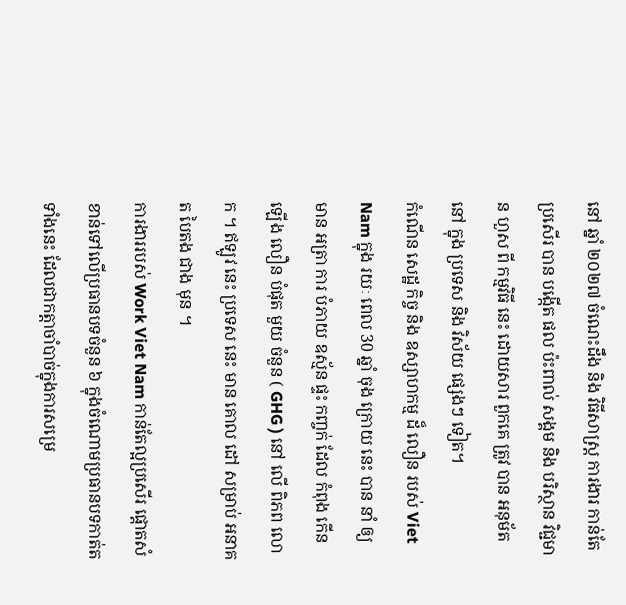នៅ ឆ្នាំ ២០២៧ ចំណេះដឹង និង វិធីសាស្ត្រ ការងារ កាន់តែ ប្រសើរ បាន បង្កើត ផល ប៉ះពាល់ សង្គម និង បរិស្ថាន វិជ្ជមាន ហួស ពី កម្មវិធី នេះ ដោយសារ ពួកគេ ត្រូវ បាន អនុម័ត នៅ ក្នុង ប្រទេស និង វិស័យ ផ្សេងៗ ទៀត។
កំណើន សេដ្ឋ កិច្ច និង ឧស្សាហកម្ម ដ៏ លឿន របស់ Viet Nam ក្នុង រយៈ ពេល 30 ឆ្នាំ ចុង ក្រោយ នេះ បាន នាំ ឲ្យ មាន អត្រា ការ បំភាយ ឧស្ម័ន ផ្ទះ កញ្ចក់ ដែល កំពុង កើន ឡើង លឿន បំផុត មួយ ចំនួន ( GHG ) នៅ លើ ពិភព លោក ។ ឥឡូវ នេះ ប្រទេស នេះ មាន គោល ដៅ សម្រាប់ អនាគត បៃតង ជាង មុន ។
ការងាររបស់ Work Viet Nam កាន់តែល្អប្រសើរ ផ្ដោតសំខាន់ទៅលើប្រធានបទចំនួន ៦ ក្នុងចំណោមប្រធានបទកាត់តទាំងនេះ ដែលជាកត្តាចាំបាច់ក្នុងការសម្រេ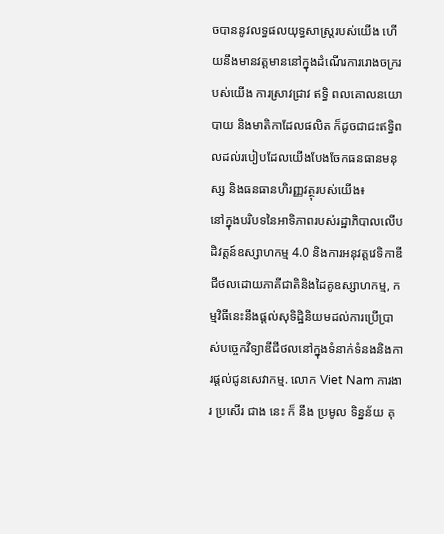ចបាននូវលទ្ធផលយុទ្ធសាស្រ្តរបស់យើង ហើយនឹងមានវត្តមាននៅក្នុងដំណើរការរោងចក្ររបស់យើង ការស្រាវជ្រាវ ឥទ្ធិ ពលគោលនយោបាយ និងមាតិកាដែលផលិត ក៏ដូចជាជះឥទ្ធិពលដល់របៀបដែលយើងបែងចែកធនធានមនុស្ស និងធនធានហិរញ្ញវត្ថុរបស់យើង៖
នៅក្នុងបរិបទនៃអាទិភាពរបស់រដ្ឋាភិបាលលើបដិវត្តន៍ឧស្សាហកម្ម 4.0 និងការអនុវត្តវេទិកាឌីជីថលដោយភាគីជាតិនិងដៃគូឧស្សាហកម្ម, កម្មវិធីនេះនឹងផ្តល់សុទិដ្ឋិនិយមដល់ការប្រើប្រាស់បច្ចេកវិទ្យាឌីជីថលនៅក្នុងទំនាក់ទំនងនិងការផ្តល់ជូនសេវាកម្ម. លោក Viet Nam ការងារ ប្រសើរ ជាង នេះ ក៏ នឹង ប្រមូល ទិន្នន័យ គុ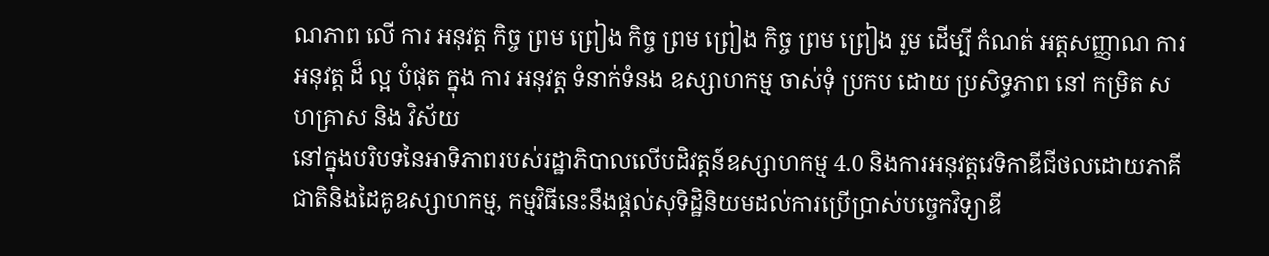ណភាព លើ ការ អនុវត្ត កិច្ច ព្រម ព្រៀង កិច្ច ព្រម ព្រៀង កិច្ច ព្រម ព្រៀង រួម ដើម្បី កំណត់ អត្តសញ្ញាណ ការ អនុវត្ត ដ៏ ល្អ បំផុត ក្នុង ការ អនុវត្ត ទំនាក់ទំនង ឧស្សាហកម្ម ចាស់ទុំ ប្រកប ដោយ ប្រសិទ្ធភាព នៅ កម្រិត សហគ្រាស និង វិស័យ
នៅក្នុងបរិបទនៃអាទិភាពរបស់រដ្ឋាភិបាលលើបដិវត្តន៍ឧស្សាហកម្ម 4.0 និងការអនុវត្តវេទិកាឌីជីថលដោយភាគីជាតិនិងដៃគូឧស្សាហកម្ម, កម្មវិធីនេះនឹងផ្តល់សុទិដ្ឋិនិយមដល់ការប្រើប្រាស់បច្ចេកវិទ្យាឌី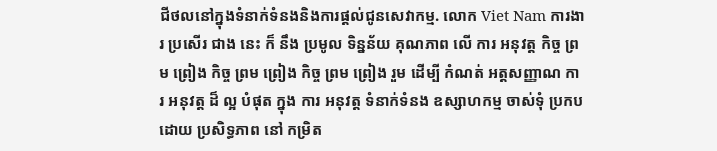ជីថលនៅក្នុងទំនាក់ទំនងនិងការផ្តល់ជូនសេវាកម្ម. លោក Viet Nam ការងារ ប្រសើរ ជាង នេះ ក៏ នឹង ប្រមូល ទិន្នន័យ គុណភាព លើ ការ អនុវត្ត កិច្ច ព្រម ព្រៀង កិច្ច ព្រម ព្រៀង កិច្ច ព្រម ព្រៀង រួម ដើម្បី កំណត់ អត្តសញ្ញាណ ការ អនុវត្ត ដ៏ ល្អ បំផុត ក្នុង ការ អនុវត្ត ទំនាក់ទំនង ឧស្សាហកម្ម ចាស់ទុំ ប្រកប ដោយ ប្រសិទ្ធភាព នៅ កម្រិត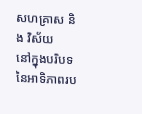សហគ្រាស និង វិស័យ
នៅក្នុងបរិបទនៃអាទិភាពរប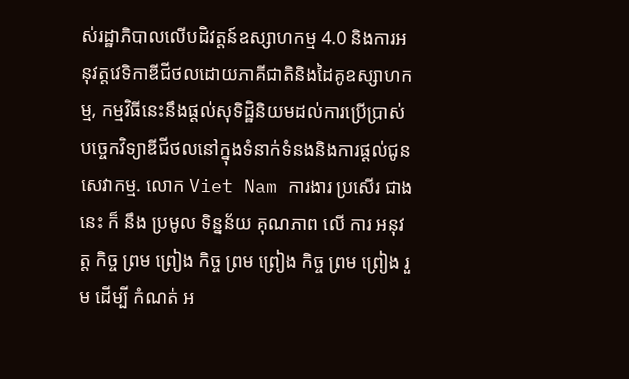ស់រដ្ឋាភិបាលលើបដិវត្តន៍ឧស្សាហកម្ម 4.0 និងការអនុវត្តវេទិកាឌីជីថលដោយភាគីជាតិនិងដៃគូឧស្សាហកម្ម, កម្មវិធីនេះនឹងផ្តល់សុទិដ្ឋិនិយមដល់ការប្រើប្រាស់បច្ចេកវិទ្យាឌីជីថលនៅក្នុងទំនាក់ទំនងនិងការផ្តល់ជូនសេវាកម្ម. លោក Viet Nam ការងារ ប្រសើរ ជាង នេះ ក៏ នឹង ប្រមូល ទិន្នន័យ គុណភាព លើ ការ អនុវត្ត កិច្ច ព្រម ព្រៀង កិច្ច ព្រម ព្រៀង កិច្ច ព្រម ព្រៀង រួម ដើម្បី កំណត់ អ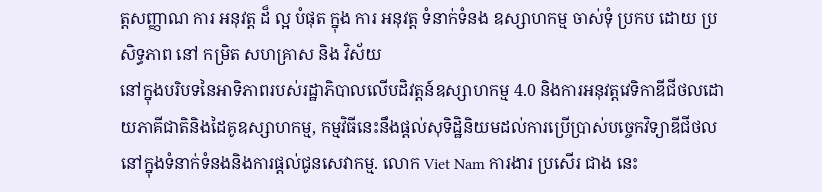ត្តសញ្ញាណ ការ អនុវត្ត ដ៏ ល្អ បំផុត ក្នុង ការ អនុវត្ត ទំនាក់ទំនង ឧស្សាហកម្ម ចាស់ទុំ ប្រកប ដោយ ប្រសិទ្ធភាព នៅ កម្រិត សហគ្រាស និង វិស័យ
នៅក្នុងបរិបទនៃអាទិភាពរបស់រដ្ឋាភិបាលលើបដិវត្តន៍ឧស្សាហកម្ម 4.0 និងការអនុវត្តវេទិកាឌីជីថលដោយភាគីជាតិនិងដៃគូឧស្សាហកម្ម, កម្មវិធីនេះនឹងផ្តល់សុទិដ្ឋិនិយមដល់ការប្រើប្រាស់បច្ចេកវិទ្យាឌីជីថលនៅក្នុងទំនាក់ទំនងនិងការផ្តល់ជូនសេវាកម្ម. លោក Viet Nam ការងារ ប្រសើរ ជាង នេះ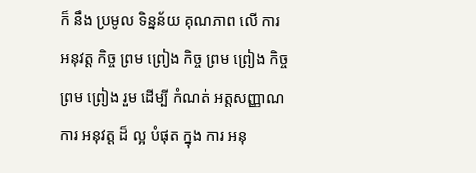ក៏ នឹង ប្រមូល ទិន្នន័យ គុណភាព លើ ការ អនុវត្ត កិច្ច ព្រម ព្រៀង កិច្ច ព្រម ព្រៀង កិច្ច ព្រម ព្រៀង រួម ដើម្បី កំណត់ អត្តសញ្ញាណ ការ អនុវត្ត ដ៏ ល្អ បំផុត ក្នុង ការ អនុ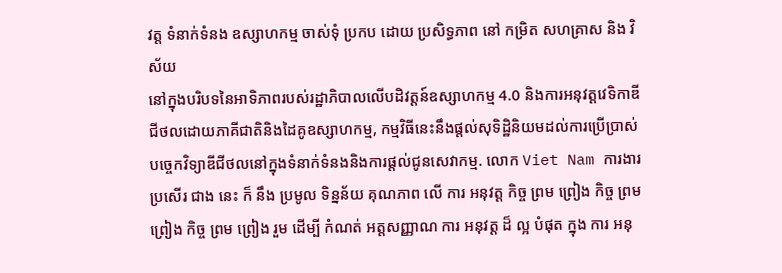វត្ត ទំនាក់ទំនង ឧស្សាហកម្ម ចាស់ទុំ ប្រកប ដោយ ប្រសិទ្ធភាព នៅ កម្រិត សហគ្រាស និង វិស័យ
នៅក្នុងបរិបទនៃអាទិភាពរបស់រដ្ឋាភិបាលលើបដិវត្តន៍ឧស្សាហកម្ម 4.0 និងការអនុវត្តវេទិកាឌីជីថលដោយភាគីជាតិនិងដៃគូឧស្សាហកម្ម, កម្មវិធីនេះនឹងផ្តល់សុទិដ្ឋិនិយមដល់ការប្រើប្រាស់បច្ចេកវិទ្យាឌីជីថលនៅក្នុងទំនាក់ទំនងនិងការផ្តល់ជូនសេវាកម្ម. លោក Viet Nam ការងារ ប្រសើរ ជាង នេះ ក៏ នឹង ប្រមូល ទិន្នន័យ គុណភាព លើ ការ អនុវត្ត កិច្ច ព្រម ព្រៀង កិច្ច ព្រម ព្រៀង កិច្ច ព្រម ព្រៀង រួម ដើម្បី កំណត់ អត្តសញ្ញាណ ការ អនុវត្ត ដ៏ ល្អ បំផុត ក្នុង ការ អនុ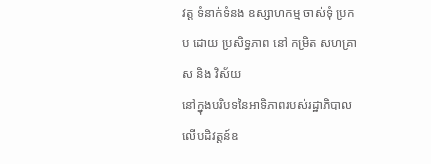វត្ត ទំនាក់ទំនង ឧស្សាហកម្ម ចាស់ទុំ ប្រកប ដោយ ប្រសិទ្ធភាព នៅ កម្រិត សហគ្រាស និង វិស័យ
នៅក្នុងបរិបទនៃអាទិភាពរបស់រដ្ឋាភិបាលលើបដិវត្តន៍ឧ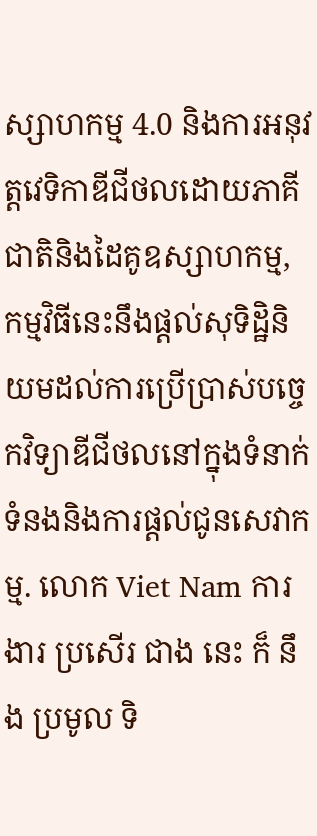ស្សាហកម្ម 4.0 និងការអនុវត្តវេទិកាឌីជីថលដោយភាគីជាតិនិងដៃគូឧស្សាហកម្ម, កម្មវិធីនេះនឹងផ្តល់សុទិដ្ឋិនិយមដល់ការប្រើប្រាស់បច្ចេកវិទ្យាឌីជីថលនៅក្នុងទំនាក់ទំនងនិងការផ្តល់ជូនសេវាកម្ម. លោក Viet Nam ការងារ ប្រសើរ ជាង នេះ ក៏ នឹង ប្រមូល ទិ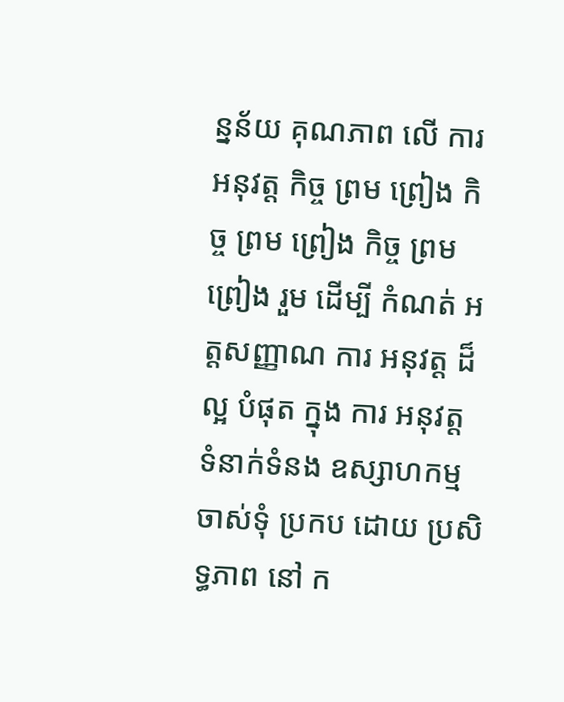ន្នន័យ គុណភាព លើ ការ អនុវត្ត កិច្ច ព្រម ព្រៀង កិច្ច ព្រម ព្រៀង កិច្ច ព្រម ព្រៀង រួម ដើម្បី កំណត់ អត្តសញ្ញាណ ការ អនុវត្ត ដ៏ ល្អ បំផុត ក្នុង ការ អនុវត្ត ទំនាក់ទំនង ឧស្សាហកម្ម ចាស់ទុំ ប្រកប ដោយ ប្រសិទ្ធភាព នៅ ក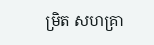ម្រិត សហគ្រា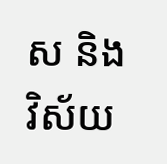ស និង វិស័យ